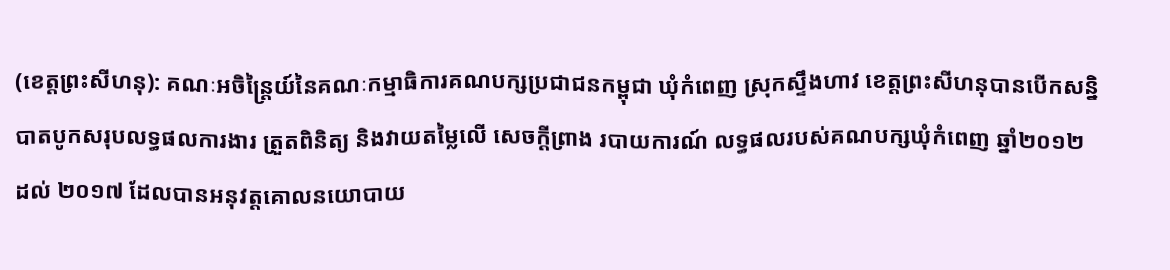(ខេត្តព្រះសីហនុ): គណៈអចិន្ត្រៃយ៍នៃគណៈកម្មាធិការគណបក្សប្រជាជនកម្ពុជា ឃុំកំពេញ ស្រុកស្ទឹងហាវ ខេត្តព្រះសីហនុបានបើកសន្និបាតបូកសរុបលទ្ធផលការងារ ត្រួតពិនិត្យ និងវាយតម្លៃលើ សេចក្ដីព្រាង របាយការណ៍ លទ្ធផលរបស់គណបក្សឃុំកំពេញ ឆ្នាំ២០១២ ដល់ ២០១៧ ដែលបានអនុវត្តគោលនយោបាយ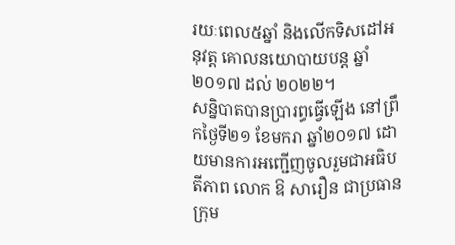រយៈពេល៥ឆ្នាំ និងលើកទិសដៅអនុវត្ត គោលនយោបាយបន្ត ឆ្នាំ២០១៧ ដល់ ២០២២។
សន្និបាតបានប្រារព្ធធ្វើឡើង នៅព្រឹកថ្ងៃទី២១ ខែមករា ឆ្នាំ២០១៧ ដោយមានការអញ្ជើញចូលរួមជាអធិបតីភាព លោក ឱ សារឿន ជាប្រធានក្រុម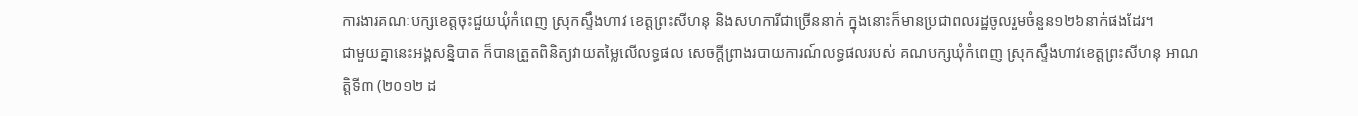ការងារគណៈបក្សខេត្តចុះជួយឃុំកំពេញ ស្រុកស្ទឹងហាវ ខេត្តព្រះសីហនុ និងសហការីជាច្រើននាក់ ក្នុងនោះក៏មានប្រជាពលរដ្ឋចូលរួមចំនួន១២៦នាក់ផងដែរ។
ជាមួយគ្នានេះអង្គសន្និបាត ក៏បានត្រួតពិនិត្យវាយតម្លៃលើលទ្ធផល សេចក្ដីព្រាងរបាយការណ៍លទ្ធផលរបស់ គណបក្សឃុំកំពេញ ស្រុកស្ទឹងហាវខេត្តព្រះសីហនុ អាណត្តិទី៣ (២០១២ ដ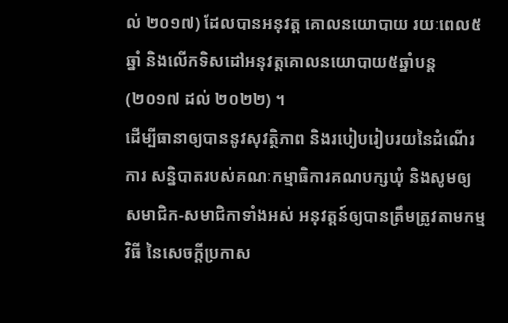ល់ ២០១៧) ដែលបានអនុវត្ត គោលនយោបាយ រយៈពេល៥ឆ្នាំ និងលើកទិសដៅអនុវត្តគោលនយោបាយ៥ឆ្នាំបន្ត (២០១៧ ដល់ ២០២២) ។
ដើម្បីធានាឲ្យបាននូវសុវត្ថិភាព និងរបៀបរៀបរយនៃដំណើរការ សន្និបាតរបស់គណៈកម្មាធិការគណបក្សឃុំ និងសូមឲ្យ សមាជិក-សមាជិកាទាំងអស់ អនុវត្តន៍ឲ្យបានត្រឹមត្រូវតាមកម្មវិធី នៃសេចក្តីប្រកាស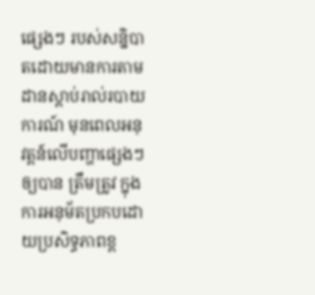ផ្សេងៗ របស់សន្និបាតដោយមានការតាមដានស្តាប់រាល់របាយការណ៍ មុនពេលអនុវត្តន៍លើបញ្ហាផ្សេងៗ ឲ្យបាន ត្រឹមត្រូវ ក្នុងការអនុម័តប្រកបដោយប្រសិទ្ធភាពខ្ព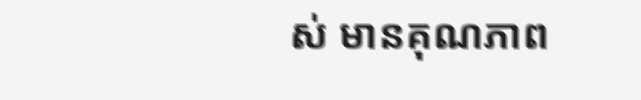ស់ មានគុណភាព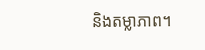និងតម្លាភាព។